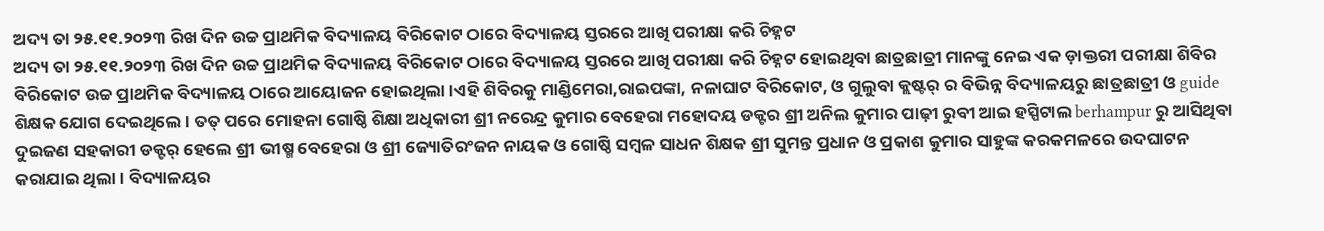ଅଦ୍ୟ ତା ୨୫.୧୧.୨୦୨୩ ରିଖ ଦିନ ଉଚ୍ଚ ପ୍ରାଥମିକ ବିଦ୍ୟାଳୟ ବିରିକୋଟ ଠାରେ ବିଦ୍ୟାଳୟ ସ୍ତରରେ ଆଖି ପରୀକ୍ଷା କରି ଚିହ୍ନଟ
ଅଦ୍ୟ ତା ୨୫.୧୧.୨୦୨୩ ରିଖ ଦିନ ଉଚ୍ଚ ପ୍ରାଥମିକ ବିଦ୍ୟାଳୟ ବିରିକୋଟ ଠାରେ ବିଦ୍ୟାଳୟ ସ୍ତରରେ ଆଖି ପରୀକ୍ଷା କରି ଚିହ୍ନଟ ହୋଇଥିବା ଛାତ୍ରଛାତ୍ରୀ ମାନଙ୍କୁ ନେଇ ଏକ ଡ଼ାକ୍ତରୀ ପରୀକ୍ଷା ଶିବିର ବିରିକୋଟ ଉଚ୍ଚ ପ୍ରାଥମିକ ବିଦ୍ୟାଳୟ ଠାରେ ଆୟୋଜନ ହୋଇଥିଲା ।ଏହି ଶିବିରକୁ ମାଣ୍ଡିମେରା,ରାଇପଙ୍କା, ନଳାଘାଟ ବିରିକୋଟ, ଓ ଗୁଲୁବା କ୍ଲଷ୍ଟର୍ ର ବିଭିନ୍ନ ବିଦ୍ୟାଳୟରୁ ଛାତ୍ରଛାତ୍ରୀ ଓ guide ଶିକ୍ଷକ ଯୋଗ ଦେଇଥିଲେ । ତତ୍ ପରେ ମୋହନା ଗୋଷ୍ଠି ଶିକ୍ଷା ଅଧିକାରୀ ଶ୍ରୀ ନରେନ୍ଦ୍ର କୁମାର ବେହେରା ମହୋଦୟ ଡକ୍ଟର ଶ୍ରୀ ଅନିଲ କୁମାର ପାଢ଼ୀ ରୁବୀ ଆଇ ହସ୍ପିଟାଲ berhampur ରୁ ଆସିଥିବା ଦୁଇଜଣ ସହକାରୀ ଡକ୍ଟର୍ ହେଲେ ଶ୍ରୀ ଭୀଷ୍ମ ବେହେରା ଓ ଶ୍ରୀ ଜ୍ୟୋତିରଂଜନ ନାୟକ ଓ ଗୋଷ୍ଠି ସମ୍ବଳ ସାଧନ ଶିକ୍ଷକ ଶ୍ରୀ ସୁମନ୍ତ ପ୍ରଧାନ ଓ ପ୍ରକାଶ କୁମାର ସାହୁଙ୍କ କରକମଳରେ ଉଦଘାଟନ କରାଯାଇ ଥିଲା। ବିଦ୍ୟାଳୟର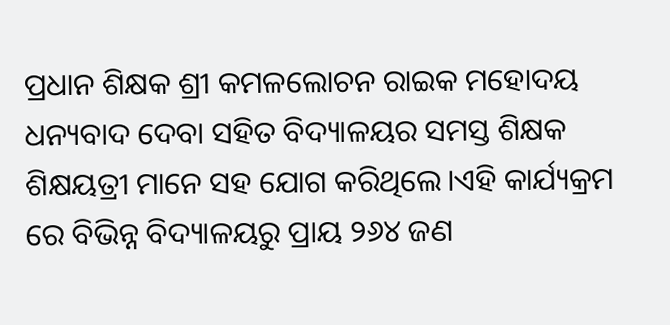ପ୍ରଧାନ ଶିକ୍ଷକ ଶ୍ରୀ କମଳଲୋଚନ ରାଇକ ମହୋଦୟ ଧନ୍ୟବାଦ ଦେବା ସହିତ ବିଦ୍ୟାଳୟର ସମସ୍ତ ଶିକ୍ଷକ ଶିକ୍ଷୟତ୍ରୀ ମାନେ ସହ ଯୋଗ କରିଥିଲେ।ଏହି କାର୍ଯ୍ୟକ୍ରମ ରେ ବିଭିନ୍ନ ବିଦ୍ୟାଳୟରୁ ପ୍ରାୟ ୨୬୪ ଜଣ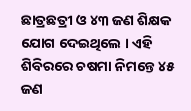ଛାତ୍ରଛତ୍ରୀ ଓ ୪୩ ଜଣ ଶିକ୍ଷକ ଯୋଗ ଦେଇଥିଲେ । ଏହି ଶିବିରରେ ଚଷମା ନିମନ୍ତେ ୪୫ ଜଣ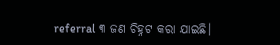referral ୩ ଜଣ ଚିହ୍ନଟ କରା ଯାଇଛି।